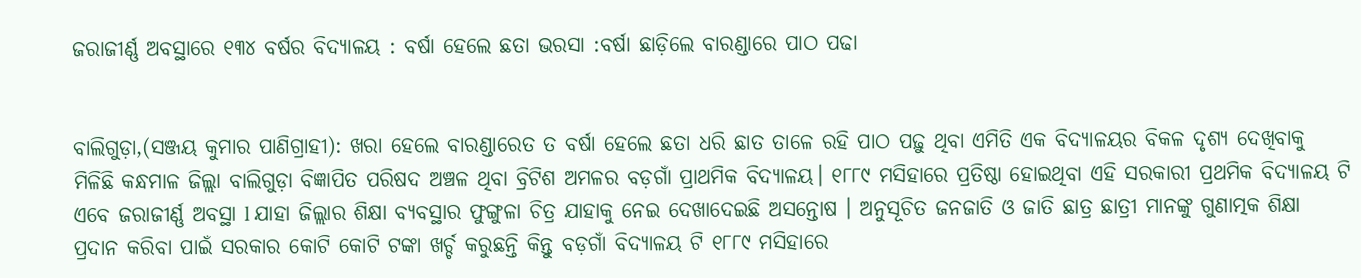ଜରାଜୀର୍ଣ୍ଣ ଅବସ୍ଥାରେ ୧୩୪ ବର୍ଷର ବିଦ୍ୟାଳୟ : ବର୍ଷା ହେଲେ ଛତା ଭରସା :ବର୍ଷା ଛାଡ଼ିଲେ ବାରଣ୍ଡାରେ ପାଠ ପଢା


ବାଲିଗୁଡ଼ା,(ସଞ୍ଜୟ କୁମାର ପାଣିଗ୍ରାହୀ): ଖରା ହେଲେ ବାରଣ୍ଡାରେତ ତ ବର୍ଷା ହେଲେ ଛତା ଧରି ଛାତ ତାଳେ ରହି ପାଠ ପଢ଼ୁ ଥିବା ଏମିତି ଏକ ବିଦ୍ୟାଳୟର ବିକଳ ଦୃଶ୍ୟ ଦେଖିବାକୁ ମିଳିଛି କନ୍ଧମାଳ ଜିଲ୍ଲା ବାଲିଗୁଡ଼ା ବିଜ୍ଞାପିତ ପରିଷଦ ଅଞ୍ଚଳ ଥିବା ବ୍ରିଟିଶ ଅମଳର ବଡ଼ଗାଁ ପ୍ରାଥମିକ ବିଦ୍ୟାଳୟ। ୧୮୮୯ ମସିହାରେ ପ୍ରତିଷ୍ଠା ହୋଇଥିବା ଏହି ସରକାରୀ ପ୍ରଥମିକ ବିଦ୍ୟାଳୟ ଟି ଏବେ ଜରାଜୀର୍ଣ୍ଣ ଅବସ୍ଥା l ଯାହା ଜିଲ୍ଲାର ଶିକ୍ଷା ବ୍ୟବସ୍ଥାର ଫୁଙ୍ଗୁଳା ଚିତ୍ର ଯାହାକୁ ନେଇ ଦେଖାଦେଇଛି ଅସନ୍ତୋଷ । ଅନୁସୂଚିତ ଜନଜାତି ଓ ଜାତି ଛାତ୍ର ଛାତ୍ରୀ ମାନଙ୍କୁ ଗୁଣାତ୍ମକ ଶିକ୍ଷା ପ୍ରଦାନ କରିବା ପାଇଁ ସରକାର କୋଟି କୋଟି ଟଙ୍କା ଖର୍ଚ୍ଚ କରୁଛନ୍ତି କିନ୍ତୁ ବଡ଼ଗାଁ ବିଦ୍ୟାଳୟ ଟି ୧୮୮୯ ମସିହାରେ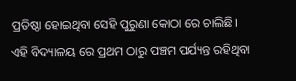ପ୍ରତିଷ୍ଠା ହୋଇଥିବା ସେହି ପୁରୁଣା କୋଠା ରେ ଚାଲିଛି। ଏହି ବିଦ୍ୟାଳୟ ରେ ପ୍ରଥମ ଠାରୁ ପଞ୍ଚମ ପର୍ଯ୍ୟନ୍ତ ରହିଥିବା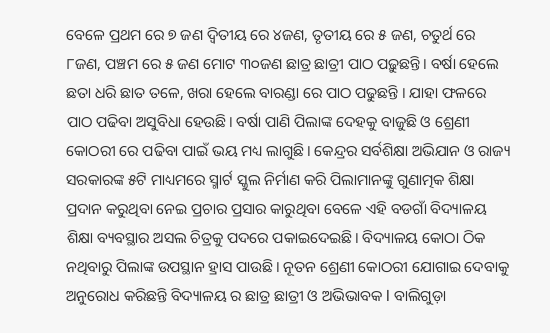ବେଳେ ପ୍ରଥମ ରେ ୭ ଜଣ ଦ୍ୱିତୀୟ ରେ ୪ଜଣ, ତୃତୀୟ ରେ ୫ ଜଣ, ଚତୁର୍ଥ ରେ ୮ଜଣ, ପଞ୍ଚମ ରେ ୫ ଜଣ ମୋଟ ୩୦ଜଣ ଛାତ୍ର ଛାତ୍ରୀ ପାଠ ପଢ଼ୁଛନ୍ତି। ବର୍ଷା ହେଲେ ଛତା ଧରି ଛାତ ତଳେ, ଖରା ହେଲେ ବାରଣ୍ଡା ରେ ପାଠ ପଢୁଛନ୍ତି । ଯାହା ଫଳରେ ପାଠ ପଢିବା ଅସୁବିଧା ହେଉଛି। ବର୍ଷା ପାଣି ପିଲାଙ୍କ ଦେହକୁ ବାଜୁଛି ଓ ଶ୍ରେଣୀ କୋଠରୀ ରେ ପଢିବା ପାଇଁ ଭୟ ମଧ୍ୟ ଲାଗୁଛି। କେନ୍ଦ୍ରର ସର୍ବଶିକ୍ଷା ଅଭିଯାନ ଓ ରାଜ୍ୟ ସରକାରଙ୍କ ୫ଟି ମାଧ୍ୟମରେ ସ୍ମାର୍ଟ ସ୍କୁଲ ନିର୍ମାଣ କରି ପିଲାମାନଙ୍କୁ ଗୁଣାତ୍ମକ ଶିକ୍ଷା ପ୍ରଦାନ କରୁଥିବା ନେଇ ପ୍ରଚାର ପ୍ରସାର କାରୁଥିବା ବେଳେ ଏହି ବଡଗାଁ ବିଦ୍ୟାଳୟ ଶିକ୍ଷା ବ୍ୟବସ୍ଥାର ଅସଲ ଚିତ୍ରକୁ ପଦରେ ପକାଇଦେଇଛି। ବିଦ୍ୟାଳୟ କୋଠା ଠିକ ନଥିବାରୁ ପିଲାଙ୍କ ଉପସ୍ଥାନ ହ୍ରାସ ପାଉଛି। ନୂତନ ଶ୍ରେଣୀ କୋଠରୀ ଯୋଗାଇ ଦେବାକୁ ଅନୁରୋଧ କରିଛନ୍ତି ବିଦ୍ୟାଳୟ ର ଛାତ୍ର ଛାତ୍ରୀ ଓ ଅଭିଭାବକ l ବାଲିଗୁଡ଼ା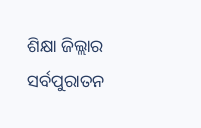ଶିକ୍ଷା ଜିଲ୍ଲାର ସର୍ବପୁରାତନ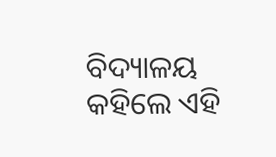ବିଦ୍ୟାଳୟ କହିଲେ ଏହି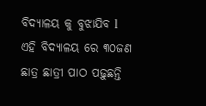ବିଦ୍ୟାଳୟ କୁ ବୁଝାଯିବ l ଏହି ବିଦ୍ୟାଳୟ ରେ ୩୦ଜଣ ଛାତ୍ର ଛାତ୍ରୀ ପାଠ ପଢ଼ୁଛନ୍ତି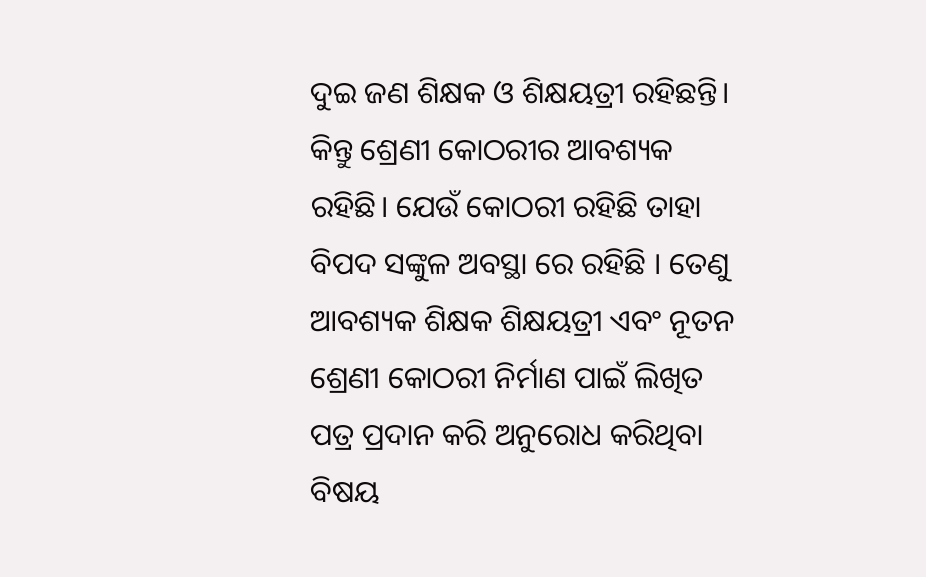ଦୁଇ ଜଣ ଶିକ୍ଷକ ଓ ଶିକ୍ଷୟତ୍ରୀ ରହିଛନ୍ତି। କିନ୍ତୁ ଶ୍ରେଣୀ କୋଠରୀର ଆବଶ୍ୟକ ରହିଛି। ଯେଉଁ କୋଠରୀ ରହିଛି ତାହା ବିପଦ ସଙ୍କୁଳ ଅବସ୍ଥା ରେ ରହିଛି । ତେଣୁ ଆବଶ୍ୟକ ଶିକ୍ଷକ ଶିକ୍ଷୟତ୍ରୀ ଏବଂ ନୂତନ ଶ୍ରେଣୀ କୋଠରୀ ନିର୍ମାଣ ପାଇଁ ଲିଖିତ ପତ୍ର ପ୍ରଦାନ କରି ଅନୁରୋଧ କରିଥିବା ବିଷୟ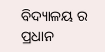ବିଦ୍ୟାଳୟ ର ପ୍ରଧାନ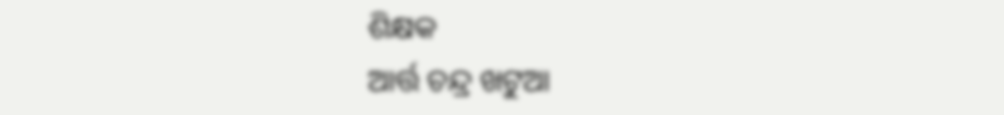ଶିକ୍ଷକ
ଆର୍ତ୍ତ ଚନ୍ଦ୍ର ଖଟୁଆ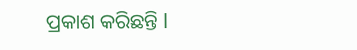ପ୍ରକାଶ କରିଛନ୍ତି l